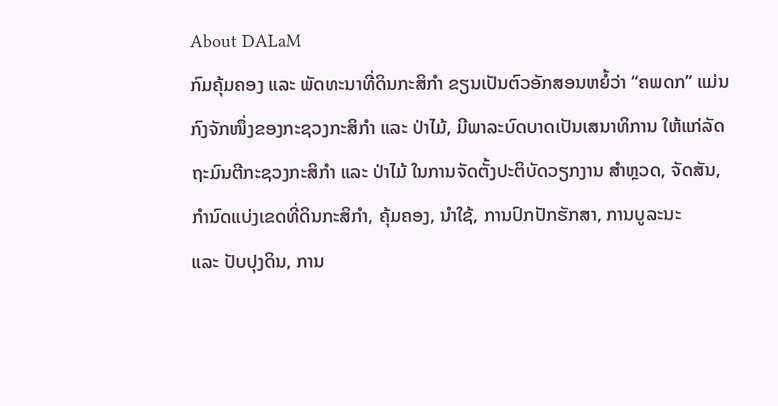About DALaM
ກົມຄຸ້ມຄອງ ແລະ ພັດທະນາທີ່ດິນກະສິກຳ ຂຽນເປັນຕົວອັກສອນຫຍໍ້ວ່າ “ຄພດກ” ແມ່ນກົງຈັກໜຶ່ງຂອງກະຊວງກະສິກຳ ແລະ ປ່າໄມ້, ມີພາລະບົດບາດເປັນເສນາທິການ ໃຫ້ແກ່ລັດຖະມົນຕີກະຊວງກະສິກຳ ແລະ ປ່າໄມ້ ໃນການຈັດຕັ້ງປະຕິບັດວຽກງານ ສຳຫຼວດ, ຈັດສັນ, ກຳນົດແບ່ງເຂດທີ່ດິນກະສິກຳ, ຄຸ້ມຄອງ, ນຳໃຊ້, ການປົກປັກຮັກສາ, ການບູລະນະ
ແລະ ປັບປຸງດິນ, ການ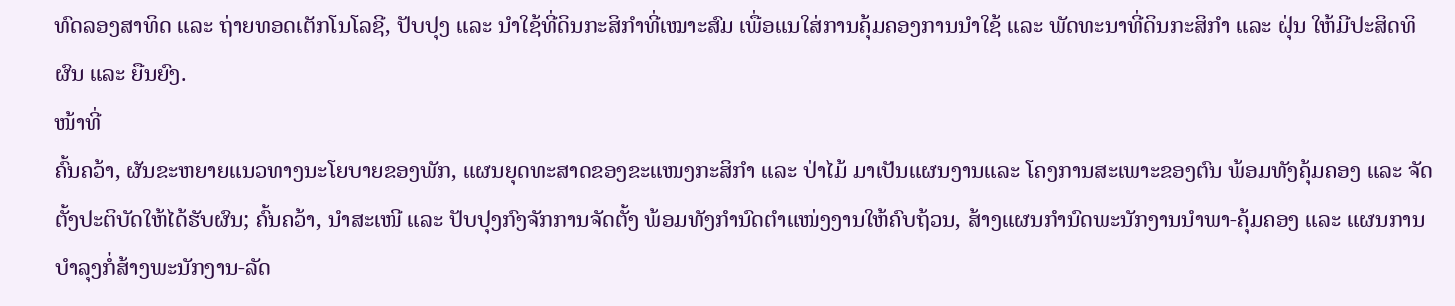ທົດລອງສາທິດ ແລະ ຖ່າຍທອດເຕັກໂນໂລຊີ, ປັບປຸງ ແລະ ນຳໃຊ້ທີ່ດິນກະສິກຳທີ່ເໝາະສົມ ເພື່ອແນໃສ່ການຄຸ້ມຄອງການນໍາໃຊ້ ແລະ ພັດທະນາທີ່ດິນກະສິກຳ ແລະ ຝຸ່ນ ໃຫ້ມີປະສິດທິຜົນ ແລະ ຍືນຍົງ.
ໜ້າທີ່
ຄົ້ນຄວ້າ, ຜັນຂະຫຍາຍແນວທາງນະໂຍບາຍຂອງພັກ, ແຜນຍຸດທະສາດຂອງຂະແໜງກະສິກໍາ ແລະ ປ່າໄມ້ ມາເປັນແຜນງານແລະ ໂຄງການສະເພາະຂອງຕົນ ພ້ອມທັງຄຸ້ມຄອງ ແລະ ຈັດຕັ້ງປະຕິບັດໃຫ້ໄດ້ຮັບຜົນ; ຄົ້ນຄວ້າ, ນຳສະເໜີ ແລະ ປັບປຸງກົງຈັກການຈັດຕັ້ງ ພ້ອມທັງກຳນົດຕຳແໜ່ງງານໃຫ້ຄົບຖ້ວນ, ສ້າງແຜນກຳນົດພະນັກງານນໍາພາ-ຄຸ້ມຄອງ ແລະ ແຜນການບໍາລຸງກໍ່ສ້າງພະນັກງານ-ລັດ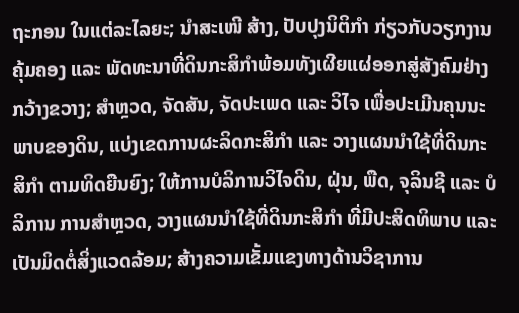ຖະກອນ ໃນແຕ່ລະໄລຍະ; ນໍາສະເໜີ ສ້າງ, ປັບປຸງນິຕິກໍາ ກ່ຽວກັບວຽກງານຄຸ້ມຄອງ ແລະ ພັດທະນາທີ່ດິນກະສິກໍາພ້ອມທັງເຜີຍແຜ່ອອກສູ່ສັງຄົມຢ່າງກວ້າງຂວາງ; ສຳຫຼວດ, ຈັດສັນ, ຈັດປະເພດ ແລະ ວິໄຈ ເພື່ອປະເມີນຄຸນນະພາບຂອງດິນ, ແບ່ງເຂດການຜະລິດກະສິກຳ ແລະ ວາງແຜນນຳໃຊ້ທີ່ດິນກະສິກຳ ຕາມທິດຍືນຍົງ; ໃຫ້ການບໍລິການວິໄຈດິນ, ຝຸ່ນ, ພືດ, ຈຸລິນຊີ ແລະ ບໍລິການ ການສຳຫຼວດ, ວາງແຜນນຳໃຊ້ທີ່ດິນກະສິກຳ ທີ່ມີປະສິດທິພາບ ແລະ ເປັນມິດຕໍ່ສິ່ງແວດລ້ອມ; ສ້າງຄວາມເຂັ້ມແຂງທາງດ້ານວິຊາການ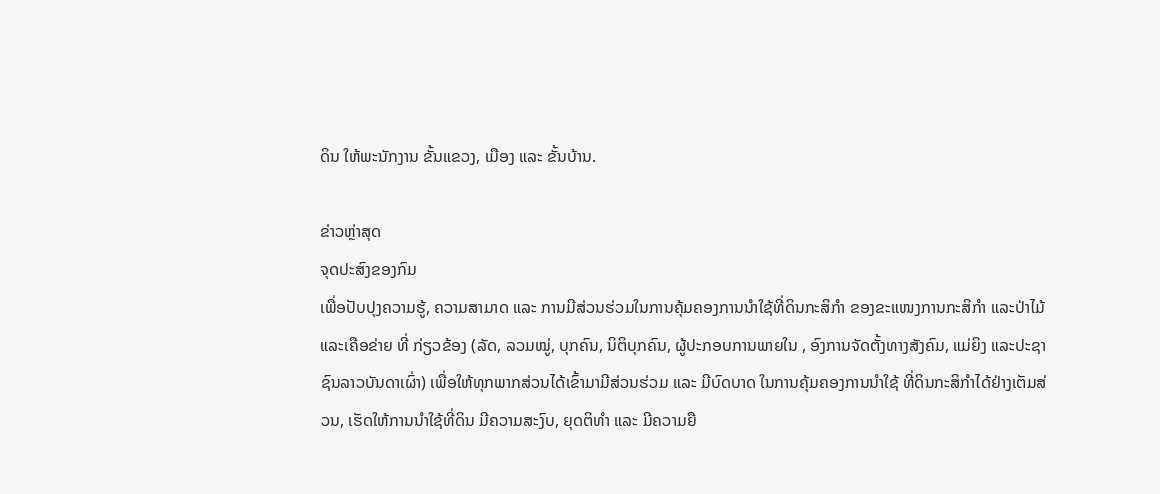ດິນ ໃຫ້ພະນັກງານ ຂັ້ນແຂວງ, ເມືອງ ແລະ ຂັ້ນບ້ານ.

ຂ່າວຫຼ່າສຸດ
ຈຸດປະສົງຂອງກົມ
ເພື່ອປັບປຸງຄວາມຮູ້, ຄວາມສາມາດ ແລະ ການມີສ່ວນຮ່ວມໃນການຄຸ້ມຄອງການນຳໃຊ້ທີ່ດິນກະສິກຳ ຂອງຂະແໜງການກະສິກຳ ແລະປ່າໄມ້ ແລະເຄືອຂ່າຍ ທີ່ ກ່ຽວຂ້ອງ (ລັດ, ລວມໝູ່, ບຸກຄົນ, ນິຕິບຸກຄົນ, ຜູ້ປະກອບການພາຍໃນ , ອົງການຈັດຕັ້ງທາງສັງຄົມ, ແມ່ຍິງ ແລະປະຊາຊົນລາວບັນດາເຜົ່າ) ເພື່ອໃຫ້ທຸກພາກສ່ວນໄດ້ເຂົ້າມາມີສ່ວນຮ່ວມ ແລະ ມີບົດບາດ ໃນການຄຸ້ມຄອງການນຳໃຊ້ ທີ່ດິນກະສິກຳໄດ້ຢ່າງເຕັມສ່ວນ, ເຮັດໃຫ້ການນໍາໃຊ້ທີ່ດິນ ມີຄວາມສະງົບ, ຍຸດຕິທຳ ແລະ ມີຄວາມຍື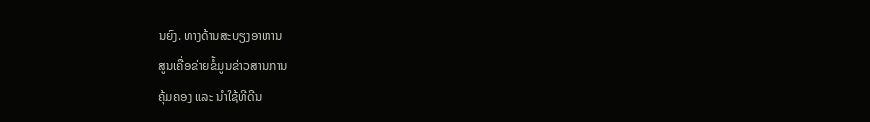ນຍົງ. ທາງດ້ານສະບຽງອາຫານ
ສູນເຄື່ອຂ່າຍຂໍ້ມູນຂ່າວສານການ
ຄຸ້ມຄອງ ແລະ ນຳໃຊ້ທີດີນ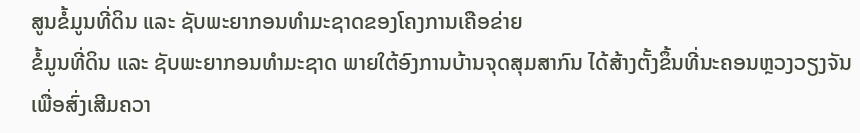ສູນຂໍ້ມູນທີ່ດິນ ແລະ ຊັບພະຍາກອນທຳມະຊາດຂອງໂຄງການເຄືອຂ່າຍ
ຂໍ້ມູນທີ່ດິນ ແລະ ຊັບພະຍາກອນທຳມະຊາດ ພາຍໃຕ້ອົງການບ້ານຈຸດສຸມສາກົນ ໄດ້ສ້າງຕັ້ງຂຶ້ນທີ່ນະຄອນຫຼວງວຽງຈັນ ເພື່ອສົ່ງເສີມຄວາ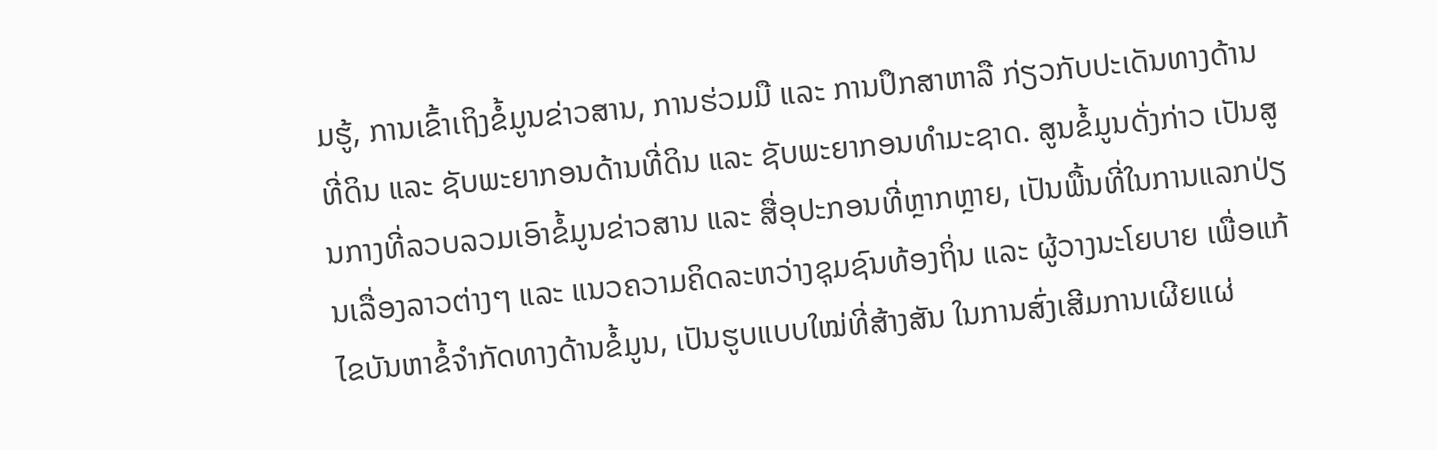ມຮູ້, ການເຂົ້າເຖິງຂໍ້ມູນຂ່າວສານ, ການຮ່ວມມື ແລະ ການປຶກສາຫາລື ກ່ຽວກັບປະເດັນທາງດ້ານທີ່ດິນ ແລະ ຊັບພະຍາກອນດ້ານທີ່ດິນ ແລະ ຊັບພະຍາກອນທຳມະຊາດ. ສູນຂໍ້ມູນດັ່ງກ່າວ ເປັນສູນກາງທີ່ລວບລວມເອົາຂໍ້ມູນຂ່າວສານ ແລະ ສື່ອຸປະກອນທີ່ຫຼາກຫຼາຍ, ເປັນພື້ນທີ່ໃນການແລກປ່ຽນເລື່ອງລາວຕ່າງໆ ແລະ ແນວຄວາມຄິດລະຫວ່າງຊຸມຊົນທ້ອງຖິ່ນ ແລະ ຜູ້ວາງນະໂຍບາຍ ເພື່ອແກ້ໄຂບັນຫາຂໍ້ຈຳກັດທາງດ້ານຂໍ້ມູນ, ເປັນຮູບແບບໃໝ່ທີ່ສ້າງສັນ ໃນການສົ່ງເສີມການເຜີຍແຜ່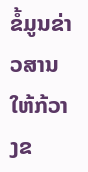ຂໍ້ມູນຂ່າວສານ ໃຫ້ກ້ວາງຂ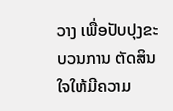ວາງ ເພື່ອປັບປຸງຂະບວນການ ຕັດສິນໃຈໃຫ້ມີຄວາມ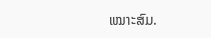ເໝາະສົມ.